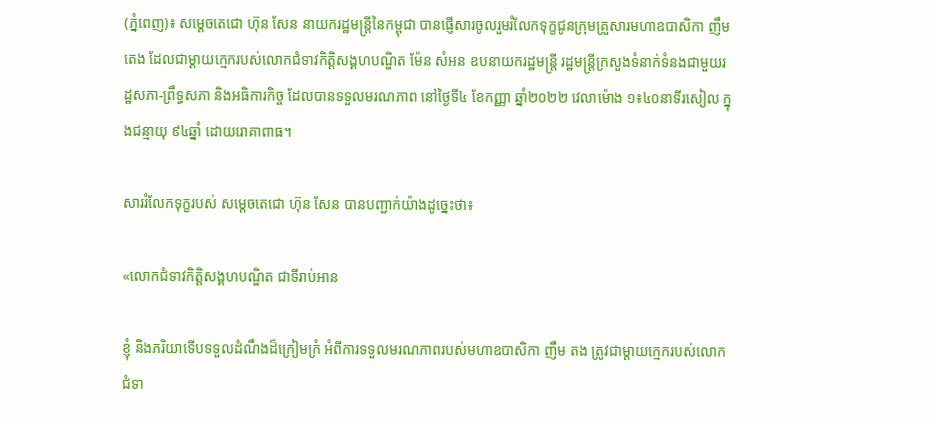(ភ្នំពេញ)៖ សម្តេចតេជោ ហ៊ុន សែន នាយករដ្ឋមន្ត្រីនៃកម្ពុជា បានផ្ញើសារចូលរួមរំលែកទុក្ខជូនក្រុមគ្រួសារមហាឧបាសិកា ញឹម តេង ដែលជាម្តាយក្មេករបស់លោកជំទាវកិត្តិសង្គហបណ្ឌិត ម៉ែន សំអន ឧបនាយករដ្ឋមន្រ្តី រដ្ឋមន្រ្តីក្រសួងទំនាក់ទំនងជាមួយរដ្ឋសភា-ព្រឹទ្ធសភា និងអធិការកិច្ច ដែលបានទទួលមរណភាព នៅថ្ងៃទី៤ ខែកញ្ញា ឆ្នាំ២០២២ វេលាម៉ោង ១៖៤០នាទីរសៀល ក្នុងជន្មាយុ ៩៤ឆ្នាំ ដោយរោគាពាធ។

សាររំលែកទុក្ខរបស់ សម្តេចតេជោ ហ៊ុន សែន បានបញ្ជាក់យ៉ាងដូច្នេះថា៖

«លោកជំទាវកិតិ្តសង្គហបណ្ឌិត ជាទីរាប់អាន

ខ្ញុំ និងភរិយាទើបទទួលដំណឹងដ៏ក្រៀមក្រំ អំពីការទទួលមរណភាពរបស់មហាឧបាសិកា ញឹម តង ត្រូវជាម្តាយក្មេករបស់លោកជំទា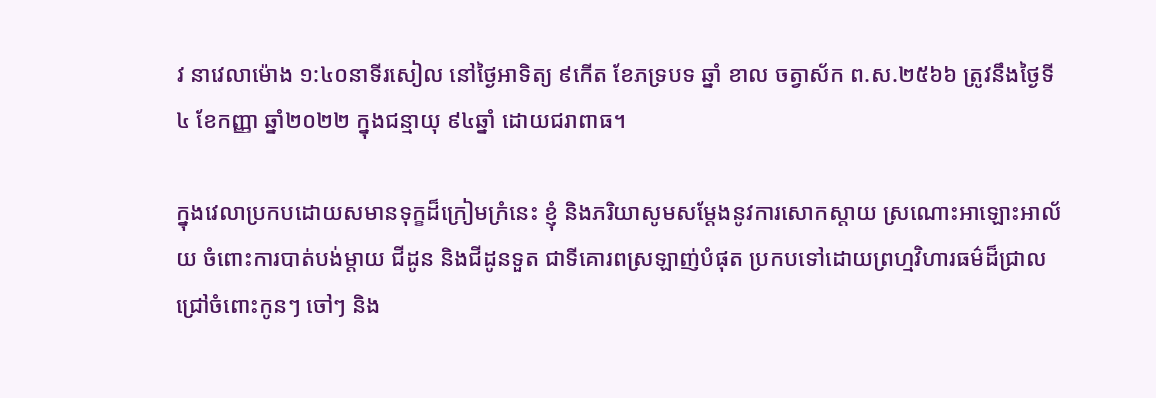វ នាវេលាម៉ោង ១:៤០នាទីរសៀល នៅថ្ងៃអាទិត្យ ៩កើត ខែភទ្របទ ឆ្នាំ ខាល ចត្វាស័ក ព.ស.២៥៦៦ ត្រូវនឹងថ្ងៃទី៤ ខែកញ្ញា ឆ្នាំ២០២២ ក្នុងជន្មាយុ ៩៤ឆ្នាំ ដោយជរាពាធ។

ក្នុងវេលាប្រកបដោយសមានទុក្ខដ៏ក្រៀមក្រំនេះ ខ្ញុំ និងភរិយាសូមសម្តែងនូវការសោកស្តាយ ស្រណោះអាឡោះអាល័យ ចំពោះការបាត់បង់ម្តាយ ជីដូន និងជីដូនទួត ជាទីគោរពស្រឡាញ់បំផុត ប្រកបទៅដោយព្រហ្មវិហារធម៌ដ៏ជ្រាលជ្រៅចំពោះកូនៗ ចៅៗ និង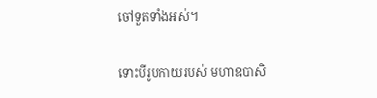ចៅទួតទាំងអស់។

ទោះបីរូបកាយរបស់ មហាឧបាសិ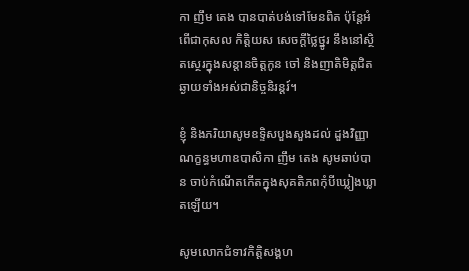កា ញឹម តេង បានបាត់បង់ទៅមែនពិត ប៉ុន្តែអំពើជាកុសល កិត្តិយស សេចក្ដីថ្លៃថ្នូរ នឹងនៅស្ថិតស្ថេរក្នុងសន្តានចិត្ដកូន ចៅ និងញាតិមិត្តជិតឆ្ងាយទាំងអស់ជានិច្ចនិរន្តរ៍។

ខ្ញុំ និងភរិយាសូមឧទ្ទិសបួងសួងដល់ ដួងវិញ្ញាណក្ខន្ធមហាឧបាសិកា ញឹម តេង សូមឆាប់បាន ចាប់កំណើតកើតក្នុងសុគតិភពកុំបីឃ្លៀងឃ្លាតឡើយ។

សូមលោកជំទាវកិត្តិសង្គហ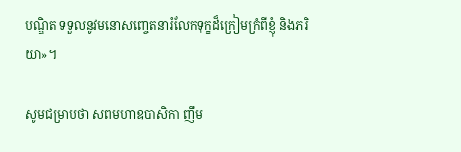បណ្ឌិត ទទួលនូវមនោសញ្ចេតនារំលែកទុក្ខដ៏ក្រៀមក្រំពីខ្ញុំ និងភរិយា»។

សូមជម្រាបថា សពមហាឧបាសិកា ញឹម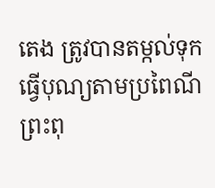តេង ត្រូវបានតម្កល់ទុកធ្វើបុណ្យតាមប្រពៃណីព្រះពុ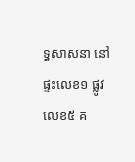ទ្ធសាសនា នៅផ្ទះលេខ១ ផ្លូវលេខ៥ គ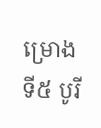ម្រោងទី៥ បូរី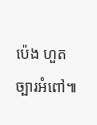ប៉េង ហួត ច្បារអំពៅ៕